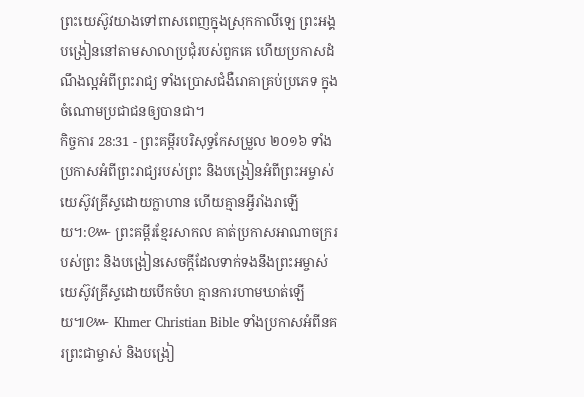ព្រះយេស៊ូវយាងទៅពាសពេញក្នុងស្រុកកាលីឡេ ព្រះអង្គបង្រៀននៅតាមសាលាប្រជុំរបស់ពួកគេ ហើយប្រកាសដំណឹងល្អអំពីព្រះរាជ្យ ទាំងប្រោសជំងឺរោគាគ្រប់ប្រភេទ ក្នុងចំណោមប្រជាជនឲ្យបានជា។
កិច្ចការ 28:31 - ព្រះគម្ពីរបរិសុទ្ធកែសម្រួល ២០១៦ ទាំងប្រកាសអំពីព្រះរាជ្យរបស់ព្រះ និងបង្រៀនអំពីព្រះអម្ចាស់យេស៊ូវគ្រីស្ទដោយក្លាហាន ហើយគ្មានអ្វីរាំងរាឡើយ។:៚ ព្រះគម្ពីរខ្មែរសាកល គាត់ប្រកាសអាណាចក្ររបស់ព្រះ និងបង្រៀនសេចក្ដីដែលទាក់ទងនឹងព្រះអម្ចាស់យេស៊ូវគ្រីស្ទដោយបើកចំហ គ្មានការហាមឃាត់ឡើយ៕៚ Khmer Christian Bible ទាំងប្រកាសអំពីនគរព្រះជាម្ចាស់ និងបង្រៀ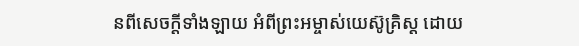នពីសេចក្ដីទាំងឡាយ អំពីព្រះអម្ចាស់យេស៊ូគ្រិស្ដ ដោយ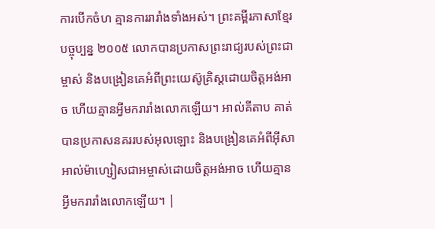ការបើកចំហ គ្មានការរារាំងទាំងអស់។ ព្រះគម្ពីរភាសាខ្មែរបច្ចុប្បន្ន ២០០៥ លោកបានប្រកាសព្រះរាជ្យរបស់ព្រះជាម្ចាស់ និងបង្រៀនគេអំពីព្រះយេស៊ូគ្រិស្តដោយចិត្តអង់អាច ហើយគ្មានអ្វីមករារាំងលោកឡើយ។ អាល់គីតាប គាត់បានប្រកាសនគររបស់អុលឡោះ និងបង្រៀនគេអំពីអ៊ីសាអាល់ម៉ាហ្សៀសជាអម្ចាស់ដោយចិត្ដអង់អាច ហើយគ្មានអ្វីមករារាំងលោកឡើយ។ |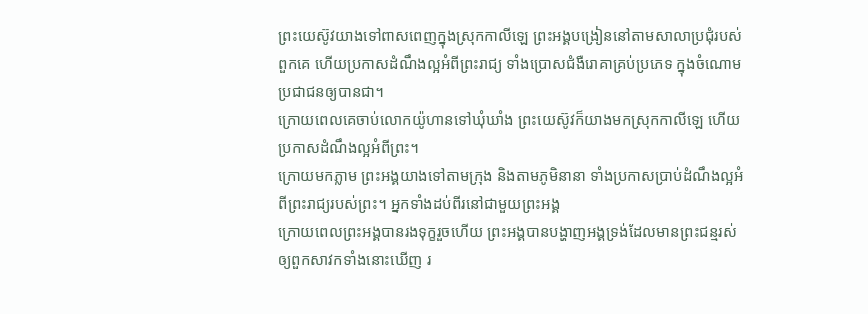ព្រះយេស៊ូវយាងទៅពាសពេញក្នុងស្រុកកាលីឡេ ព្រះអង្គបង្រៀននៅតាមសាលាប្រជុំរបស់ពួកគេ ហើយប្រកាសដំណឹងល្អអំពីព្រះរាជ្យ ទាំងប្រោសជំងឺរោគាគ្រប់ប្រភេទ ក្នុងចំណោមប្រជាជនឲ្យបានជា។
ក្រោយពេលគេចាប់លោកយ៉ូហានទៅឃុំឃាំង ព្រះយេស៊ូវក៏យាងមកស្រុកកាលីឡេ ហើយប្រកាសដំណឹងល្អអំពីព្រះ។
ក្រោយមកភ្លាម ព្រះអង្គយាងទៅតាមក្រុង និងតាមភូមិនានា ទាំងប្រកាសប្រាប់ដំណឹងល្អអំពីព្រះរាជ្យរបស់ព្រះ។ អ្នកទាំងដប់ពីរនៅជាមួយព្រះអង្គ
ក្រោយពេលព្រះអង្គបានរងទុក្ខរួចហើយ ព្រះអង្គបានបង្ហាញអង្គទ្រង់ដែលមានព្រះជន្មរស់ ឲ្យពួកសាវកទាំងនោះឃើញ រ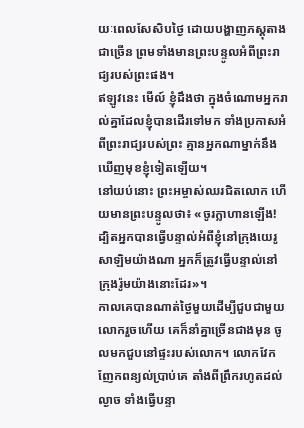យៈពេលសែសិបថ្ងៃ ដោយបង្ហាញភស្តុតាងជាច្រើន ព្រមទាំងមានព្រះបន្ទូលអំពីព្រះរាជ្យរបស់ព្រះផង។
ឥឡូវនេះ មើល៍ ខ្ញុំដឹងថា ក្នុងចំណោមអ្នករាល់គ្នាដែលខ្ញុំបានដើរទៅមក ទាំងប្រកាសអំពីព្រះរាជ្យរបស់ព្រះ គ្មានអ្នកណាម្នាក់នឹងឃើញមុខខ្ញុំទៀតឡើយ។
នៅយប់នោះ ព្រះអម្ចាស់ឈរជិតលោក ហើយមានព្រះបន្ទូលថា៖ «ចូរក្លាហានឡើង! ដ្បិតអ្នកបានធ្វើបន្ទាល់អំពីខ្ញុំនៅក្រុងយេរូសាឡិមយ៉ាងណា អ្នកក៏ត្រូវធ្វើបន្ទាល់នៅក្រុងរ៉ូមយ៉ាងនោះដែរ»។
កាលគេបានណាត់ថ្ងៃមួយដើម្បីជួបជាមួយលោករួចហើយ គេក៏នាំគ្នាច្រើនជាងមុន ចូលមកជួបនៅផ្ទះរបស់លោក។ លោកវែកញែកពន្យល់ប្រាប់គេ តាំងពីព្រឹករហូតដល់ល្ងាច ទាំងធ្វើបន្ទា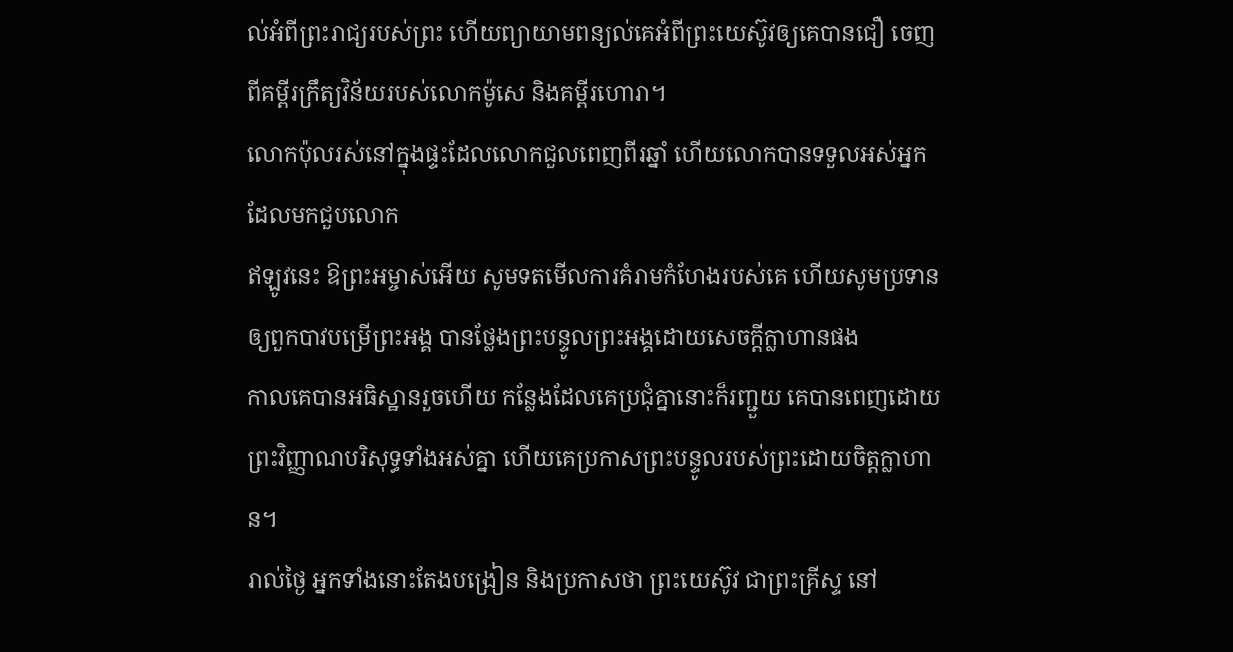ល់អំពីព្រះរាជ្យរបស់ព្រះ ហើយព្យាយាមពន្យល់គេអំពីព្រះយេស៊ូវឲ្យគេបានជឿ ចេញពីគម្ពីរក្រឹត្យវិន័យរបស់លោកម៉ូសេ និងគម្ពីរហោរា។
លោកប៉ុលរស់នៅក្នុងផ្ទះដែលលោកជួលពេញពីរឆ្នាំ ហើយលោកបានទទួលអស់អ្នកដែលមកជួបលោក
ឥឡូវនេះ ឱព្រះអម្ចាស់អើយ សូមទតមើលការគំរាមកំហែងរបស់គេ ហើយសូមប្រទានឲ្យពួកបាវបម្រើព្រះអង្គ បានថ្លែងព្រះបន្ទូលព្រះអង្គដោយសេចក្ដីក្លាហានផង
កាលគេបានអធិស្ឋានរួចហើយ កន្លែងដែលគេប្រជុំគ្នានោះក៏រញ្ជួយ គេបានពេញដោយព្រះវិញ្ញាណបរិសុទ្ធទាំងអស់គ្នា ហើយគេប្រកាសព្រះបន្ទូលរបស់ព្រះដោយចិត្តក្លាហាន។
រាល់ថ្ងៃ អ្នកទាំងនោះតែងបង្រៀន និងប្រកាសថា ព្រះយេស៊ូវ ជាព្រះគ្រីស្ទ នៅ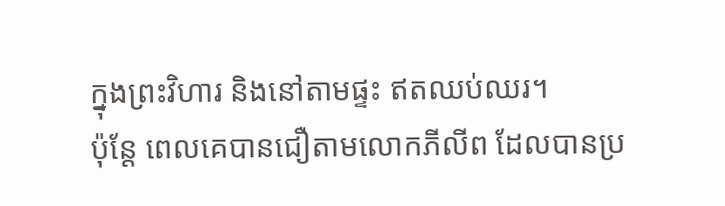ក្នុងព្រះវិហារ និងនៅតាមផ្ទះ ឥតឈប់ឈរ។
ប៉ុន្ដែ ពេលគេបានជឿតាមលោកភីលីព ដែលបានប្រ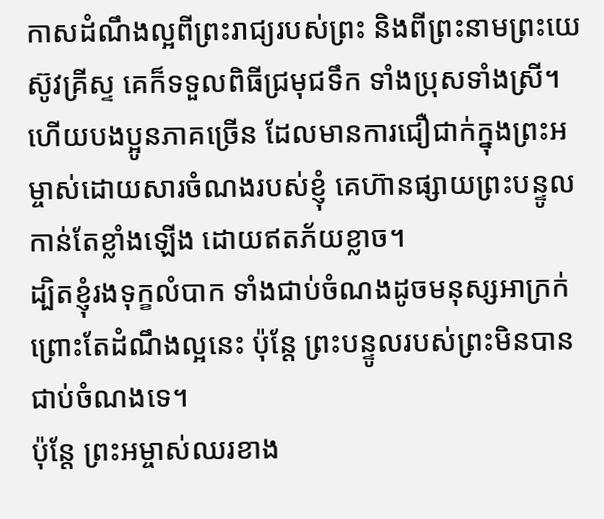កាសដំណឹងល្អពីព្រះរាជ្យរបស់ព្រះ និងពីព្រះនាមព្រះយេស៊ូវគ្រីស្ទ គេក៏ទទួលពិធីជ្រមុជទឹក ទាំងប្រុសទាំងស្រី។
ហើយបងប្អូនភាគច្រើន ដែលមានការជឿជាក់ក្នុងព្រះអម្ចាស់ដោយសារចំណងរបស់ខ្ញុំ គេហ៊ានផ្សាយព្រះបន្ទូលកាន់តែខ្លាំងឡើង ដោយឥតភ័យខ្លាច។
ដ្បិតខ្ញុំរងទុក្ខលំបាក ទាំងជាប់ចំណងដូចមនុស្សអាក្រក់ ព្រោះតែដំណឹងល្អនេះ ប៉ុន្តែ ព្រះបន្ទូលរបស់ព្រះមិនបានជាប់ចំណងទេ។
ប៉ុន្តែ ព្រះអម្ចាស់ឈរខាង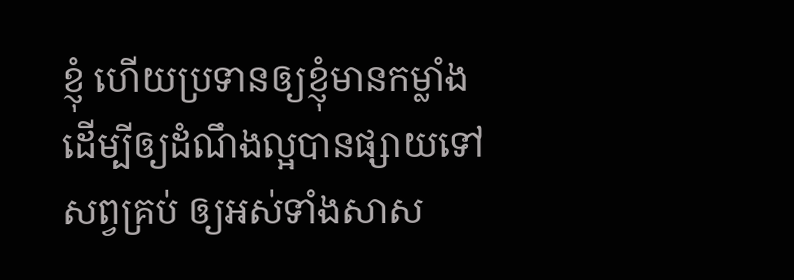ខ្ញុំ ហើយប្រទានឲ្យខ្ញុំមានកម្លាំង ដើម្បីឲ្យដំណឹងល្អបានផ្សាយទៅសព្វគ្រប់ ឲ្យអស់ទាំងសាស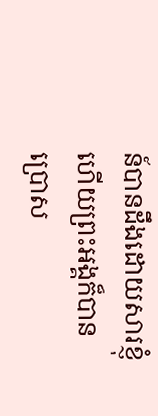ន៍បានដឹងដោយសារខ្ញុំ ហើយព្រះអង្គក៏បានប្រោស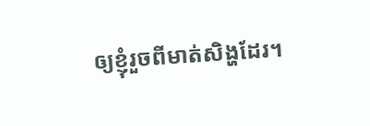ឲ្យខ្ញុំរួចពីមាត់សិង្ហដែរ។